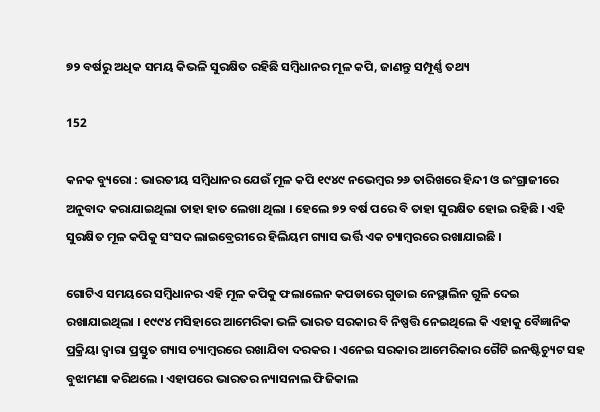୭୨ ବର୍ଷରୁ ଅଧିକ ସମୟ କିଭଳି ସୁରକ୍ଷିତ ରହିଛି ସମ୍ବିଧାନର ମୂଳ କପି, ଜାଣନ୍ତୁ ସମ୍ପୂର୍ଣ୍ଣ ତଥ୍ୟ

152

କନକ ବ୍ୟୁରୋ : ଭାରତୀୟ ସମ୍ବିଧାନର ଯେଉଁ ମୂଳ କପି ୧୯୪୯ ନଭେମ୍ବର ୨୬ ତାରିଖରେ ହିନ୍ଦୀ ଓ ଇଂଗ୍ରାଜୀରେ ଅନୁବାଦ କରାଯାଇଥିଲା ତାହା ହାତ ଲେଖା ଥିଲା । ହେଲେ ୭୨ ବର୍ଷ ପରେ ବି ତାହା ସୁରକ୍ଷିତ ହୋଇ ରହିଛି । ଏହି ସୁରକ୍ଷିତ ମୂଳ କପିକୁ ସଂସଦ ଲାଇବ୍ରେରୀରେ ହିଲିୟମ ଗ୍ୟାସ ଭର୍ତ୍ତି ଏକ ଚ୍ୟାମ୍ବରରେ ରଖାଯାଇଛି ।

ଗୋଟିଏ ସମୟରେ ସମ୍ବିଧାନର ଏହି ମୂଳ କପିକୁ ଫଲାଲେନ କପଡାରେ ଗୁଡାଇ ନେପ୍ଥାଲିନ ଗୁଳି ଦେଇ ରଖାଯାଇଥିଲା । ୧୯୯୪ ମସିହାରେ ଆମେରିକା ଭଳି ଭାରତ ସରକାର ବି ନିଷ୍ପତ୍ତି ନେଇଥିଲେ କି ଏହାକୁ ବୈଜ୍ଞାନିକ ପ୍ରକ୍ରିୟା ଦ୍ୱାରା ପ୍ରସ୍ତୁତ ଗ୍ୟାସ ଚ୍ୟାମ୍ବରରେ ରଖାଯିବା ଦରକର । ଏନେଇ ସରକାର ଆମେରିକାର ଗୈଟି ଇନଷ୍ଟିଚ୍ୟୁଟ ସହ ବୁଝାମଣା କରିଥଲେ । ଏହାପରେ ଭାରତର ନ୍ୟାସନାଲ ଫିଜିକାଲ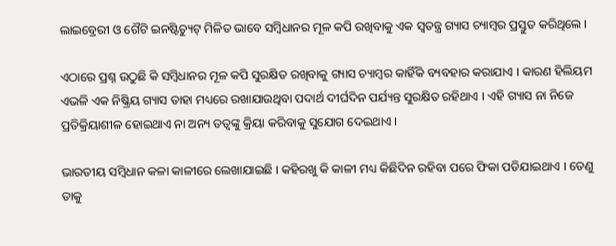ଲାଇବ୍ରେରୀ ଓ ଗୈଟି ଇନଷ୍ଟିଚ୍ୟୁଟ୍ ମିଳିତ ଭାବେ ସମ୍ବିଧାନର ମୂଳ କପି ରଖିବାକୁ ଏକ ସ୍ୱତନ୍ତ୍ର ଗ୍ୟାସ ଚ୍ୟାମ୍ବର ପ୍ରସ୍ତୁତ କରିଥିଲେ ।

ଏଠାରେ ପ୍ରଶ୍ନ ଉଠୁଛି କି ସମ୍ବିଧାନର ମୂଳ କପି ସୁରକ୍ଷିତ ରଖିବାକୁ ଗ୍ୟାସ ଚ୍ୟାମ୍ବର କାହିଁକି ବ୍ୟବହାର କରାଯାଏ । କାରଣ ହିଲିୟମ ଏଭଳି ଏକ ନିଷ୍କ୍ରିୟ ଗ୍ୟାସ ତାହା ମଧ୍ୟରେ ରଖାଯାଉଥିବା ପଦାର୍ଥ ଦୀର୍ଘଦିନ ପର୍ଯ୍ୟନ୍ତ ସୁରକ୍ଷିତ ରହିଥାଏ । ଏହି ଗ୍ୟାସ ନା ନିଜେ ପ୍ରତିକ୍ରିୟାଶୀଳ ହୋଇଥାଏ ନା ଅନ୍ୟ ତତ୍ୱଙ୍କୁ କ୍ରିୟା କରିବାକୁ ସୁଯୋଗ ଦେଇଥାଏ ।

ଭାରତୀୟ ସମ୍ବିଧାନ କଳା କାଳୀରେ ଲେଖାଯାଇଛି । କହିରଖୁ କି କାଳୀ ମଧ୍ୟ କିଛିଦିନ ରହିବା ପରେ ଫିକା ପଡିଯାଇଥାଏ । ତେଣୁ ତାକୁ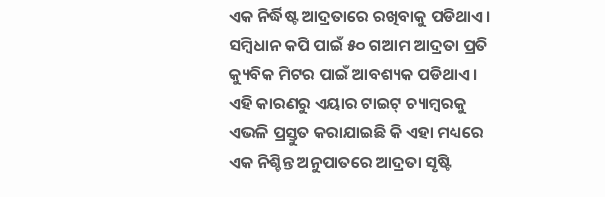ଏକ ନିର୍ଦ୍ଧିଷ୍ଟ ଆଦ୍ରତାରେ ରଖିବାକୁ ପଡିଥାଏ । ସମ୍ବିଧାନ କପି ପାଇଁ ୫୦ ଗଆମ ଆଦ୍ରତା ପ୍ରତି କ୍ୟୁବିକ ମିଟର ପାଇଁ ଆବଶ୍ୟକ ପଡିଥାଏ । ଏହି କାରଣରୁ ଏୟାର ଟାଇଟ୍ ଚ୍ୟାମ୍ବରକୁ ଏଭଳି ପ୍ରସ୍ତୁତ କରାଯାଇଛି କି ଏହା ମଧ୍ୟରେ ଏକ ନିଶ୍ଚିନ୍ତ ଅନୁପାତରେ ଆଦ୍ରତା ସୃଷ୍ଟି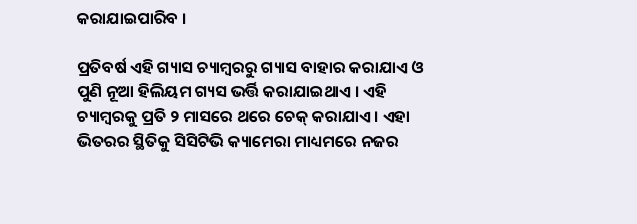କରାଯାଇପାରିବ ।

ପ୍ରତିବର୍ଷ ଏହି ଗ୍ୟାସ ଚ୍ୟାମ୍ବରରୁ ଗ୍ୟାସ ବାହାର କରାଯାଏ ଓ ପୁଣି ନୂଆ ହିଲିୟମ ଗ୍ୟସ ଭର୍ତ୍ତି କରାଯାଇଥାଏ । ଏହି ଚ୍ୟାମ୍ବରକୁ ପ୍ରତି ୨ ମାସରେ ଥରେ ଚେକ୍ କରାଯାଏ । ଏହା ଭିତରର ସ୍ଥିତିକୁ ସିସିଟିଭି କ୍ୟାମେରା ମାଧ୍ୟମରେ ନଜର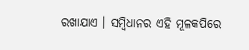ରଖାଯାଏ । ସମ୍ବିଧାନର ଏହି ମୂଳକପିରେ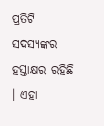ପ୍ରତିଟି ସଦସ୍ୟଙ୍କର ହସ୍ତାକ୍ଷର ରହିଛି । ଏହା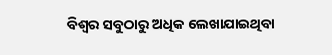ବିଶ୍ୱର ସବୁଠାରୁ ଅଧିକ ଲେଖାଯାଇଥିବା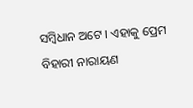ସମ୍ବିଧାନ ଅଟେ । ଏହାକୁ ପ୍ରେମ ବିହାରୀ ନାରାୟଣ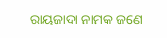ରାୟଜାଦା ନାମକ ଜଣେ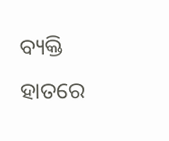ବ୍ୟକ୍ତି ହାତରେ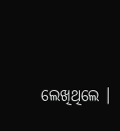ଲେଖିଥିଲେ ।